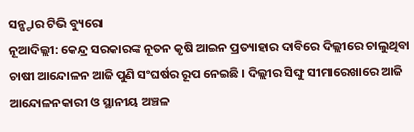ସନ୍ଷ୍ଟାର ଟିଭି ବ୍ୟୁରୋ
ନୂଆଦିଲ୍ଲୀ: କେନ୍ଦ୍ର ସରକାରଙ୍କ ନୂତନ କୃଷି ଆଇନ ପ୍ରତ୍ୟାହାର ଦାବିରେ ଦିଲ୍ଲୀରେ ଚାଲୁଥିବା ଚାଷୀ ଆନ୍ଦୋଳନ ଆଜି ପୁଣି ସଂଘର୍ଷର ରୂପ ନେଇଛି । ଦିଲ୍ଲୀର ସିଙ୍ଘୁ ସୀମାରେଖାରେ ଆଜି ଆନ୍ଦୋଳନକାରୀ ଓ ସ୍ଥାନୀୟ ଅଞ୍ଚଳ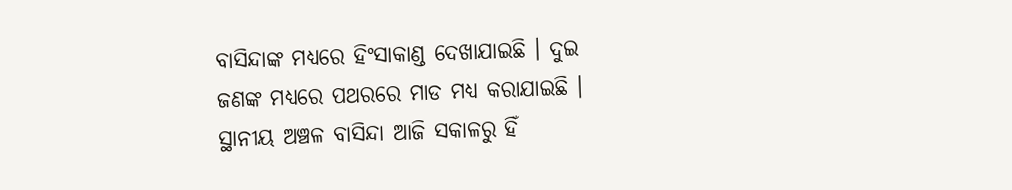ବାସିନ୍ଦାଙ୍କ ମଧ୍ୟରେ ହିଂସାକାଣ୍ଡ ଦେଖାଯାଇଛି । ଦୁଇ ଜଣଙ୍କ ମଧ୍ୟରେ ପଥରରେ ମାଡ ମଧ୍ୟ କରାଯାଇଛି ।
ସ୍ଥାନୀୟ ଅଞ୍ଚଳ ବାସିନ୍ଦା ଆଜି ସକାଳରୁ ହିଁ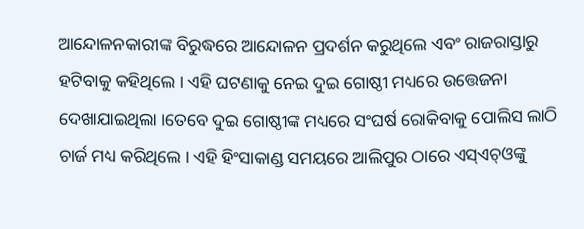ଆନ୍ଦୋଳନକାରୀଙ୍କ ବିରୁଦ୍ଧରେ ଆନ୍ଦୋଳନ ପ୍ରଦର୍ଶନ କରୁଥିଲେ ଏବଂ ରାଜରାସ୍ତାରୁ ହଟିବାକୁ କହିଥିଲେ । ଏହି ଘଟଣାକୁ ନେଇ ଦୁଇ ଗୋଷ୍ଠୀ ମଧ୍ୟରେ ଉତ୍ତେଜନା ଦେଖାଯାଇଥିଲା ।ତେବେ ଦୁଇ ଗୋଷ୍ଠୀଙ୍କ ମଧ୍ୟରେ ସଂଘର୍ଷ ରୋକିବାକୁ ପୋଲିସ ଲାଠି ଚାର୍ଜ ମଧ୍ୟ କରିଥିଲେ । ଏହି ହିଂସାକାଣ୍ଡ ସମୟରେ ଆଲିପୁର ଠାରେ ଏସ୍ଏଚ୍ଓଙ୍କୁ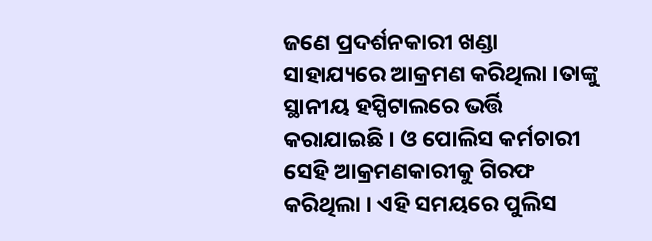ଜଣେ ପ୍ରଦର୍ଶନକାରୀ ଖଣ୍ଡା ସାହାଯ୍ୟରେ ଆକ୍ରମଣ କରିଥିଲା ।ତାଙ୍କୁ ସ୍ଥାନୀୟ ହସ୍ପିଟାଲରେ ଭର୍ତ୍ତି କରାଯାଇଛି । ଓ ପୋଲିସ କର୍ମଚାରୀ ସେହି ଆକ୍ରମଣକାରୀକୁ ଗିରଫ କରିଥିଲା । ଏହି ସମୟରେ ପୁଲିସ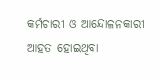କର୍ମଚାରୀ ଓ ଆନ୍ଦୋଳନକାରୀ ଆହତ ହୋଇଥିବା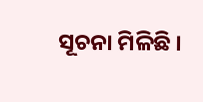ସୂଚନା ମିଳିଛି ।